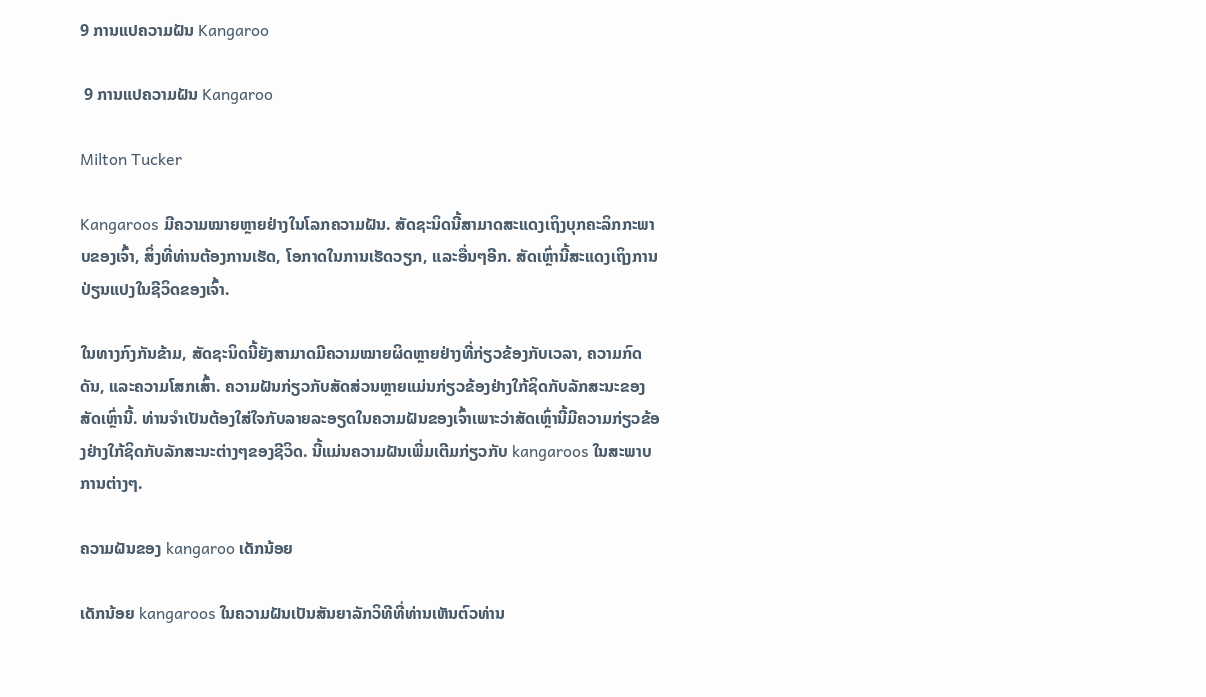9 ການແປຄວາມຝັນ Kangaroo

 9 ການແປຄວາມຝັນ Kangaroo

Milton Tucker

Kangaroos ມີຄວາມໝາຍຫຼາຍຢ່າງໃນໂລກຄວາມຝັນ. ສັດຊະນິດນີ້ສາມາດສະແດງເຖິງບຸກຄະລິກກະພາບຂອງເຈົ້າ, ສິ່ງທີ່ທ່ານຕ້ອງການເຮັດ, ໂອກາດໃນການເຮັດວຽກ, ແລະອື່ນໆອີກ. ສັດເຫຼົ່ານີ້ສະແດງເຖິງການປ່ຽນແປງໃນຊີວິດຂອງເຈົ້າ.

ໃນທາງກົງກັນຂ້າມ, ສັດຊະນິດນີ້ຍັງສາມາດມີຄວາມໝາຍຜິດຫຼາຍຢ່າງທີ່ກ່ຽວຂ້ອງກັບເວລາ, ຄວາມກົດດັນ, ແລະຄວາມໂສກເສົ້າ. ຄວາມຝັນກ່ຽວກັບສັດສ່ວນຫຼາຍແມ່ນກ່ຽວຂ້ອງຢ່າງໃກ້ຊິດກັບລັກສະນະຂອງສັດເຫຼົ່ານີ້. ທ່ານຈໍາເປັນຕ້ອງໃສ່ໃຈກັບລາຍລະອຽດໃນຄວາມຝັນຂອງເຈົ້າເພາະວ່າສັດເຫຼົ່ານີ້ມີຄວາມກ່ຽວຂ້ອງຢ່າງໃກ້ຊິດກັບລັກສະນະຕ່າງໆຂອງຊີວິດ. ນີ້ແມ່ນຄວາມຝັນເພີ່ມເຕີມກ່ຽວກັບ kangaroos ໃນສະພາບການຕ່າງໆ.

ຄວາມຝັນຂອງ kangaroo ເດັກນ້ອຍ

ເດັກນ້ອຍ kangaroos ໃນຄວາມຝັນເປັນສັນຍາລັກວິທີທີ່ທ່ານເຫັນຕົວທ່ານ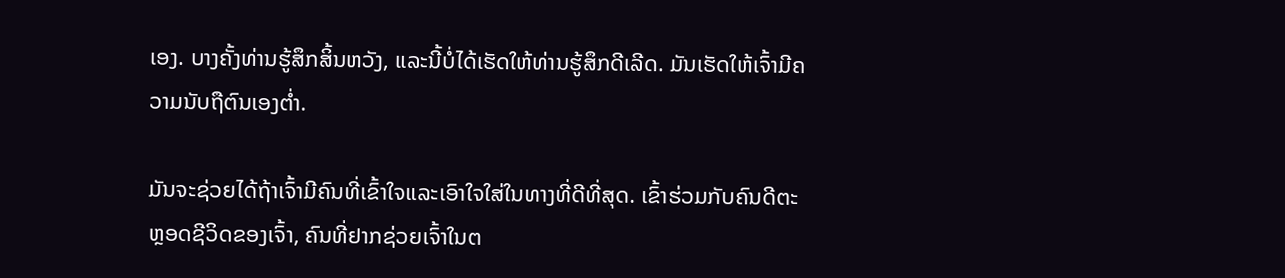ເອງ. ບາງຄັ້ງທ່ານຮູ້ສຶກສິ້ນຫວັງ, ແລະນີ້ບໍ່ໄດ້ເຮັດໃຫ້ທ່ານຮູ້ສຶກດີເລີດ. ມັນເຮັດໃຫ້ເຈົ້າມີຄວາມນັບຖືຕົນເອງຕໍ່າ.

ມັນຈະຊ່ວຍໄດ້ຖ້າເຈົ້າມີຄົນທີ່ເຂົ້າໃຈແລະເອົາໃຈໃສ່ໃນທາງທີ່ດີທີ່ສຸດ. ເຂົ້າຮ່ວມກັບຄົນດີຕະຫຼອດຊີວິດຂອງເຈົ້າ, ຄົນທີ່ຢາກຊ່ວຍເຈົ້າໃນຕ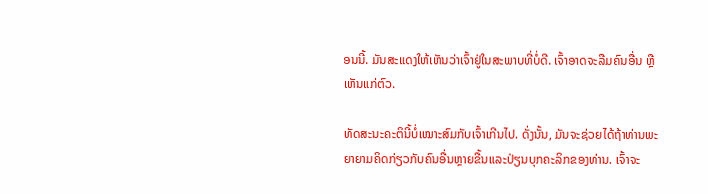ອນນີ້. ມັນສະແດງໃຫ້ເຫັນວ່າເຈົ້າຢູ່ໃນສະພາບທີ່ບໍ່ດີ. ເຈົ້າອາດຈະລືມຄົນອື່ນ ຫຼືເຫັນແກ່ຕົວ.

ທັດສະນະຄະຕິນີ້ບໍ່ເໝາະສົມກັບເຈົ້າເກີນໄປ. ດັ່ງນັ້ນ, ມັນຈະຊ່ວຍໄດ້ຖ້າທ່ານພະຍາຍາມຄິດກ່ຽວກັບຄົນອື່ນຫຼາຍຂື້ນແລະປ່ຽນບຸກຄະລິກຂອງທ່ານ. ເຈົ້າຈະ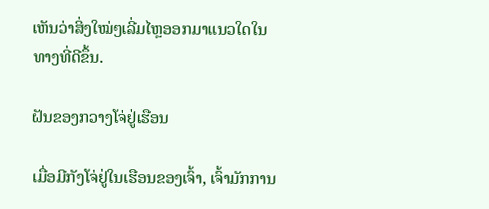ເຫັນວ່າສິ່ງໃໝ່ໆເລີ່ມໄຫຼອອກມາແນວໃດໃນທາງທີ່ດີຂຶ້ນ.

ຝັນຂອງກວາງໂຈ່ຢູ່ເຮືອນ

ເມື່ອມີກັງໂຈ່ຢູ່ໃນເຮືອນຂອງເຈົ້າ, ເຈົ້າມັກການ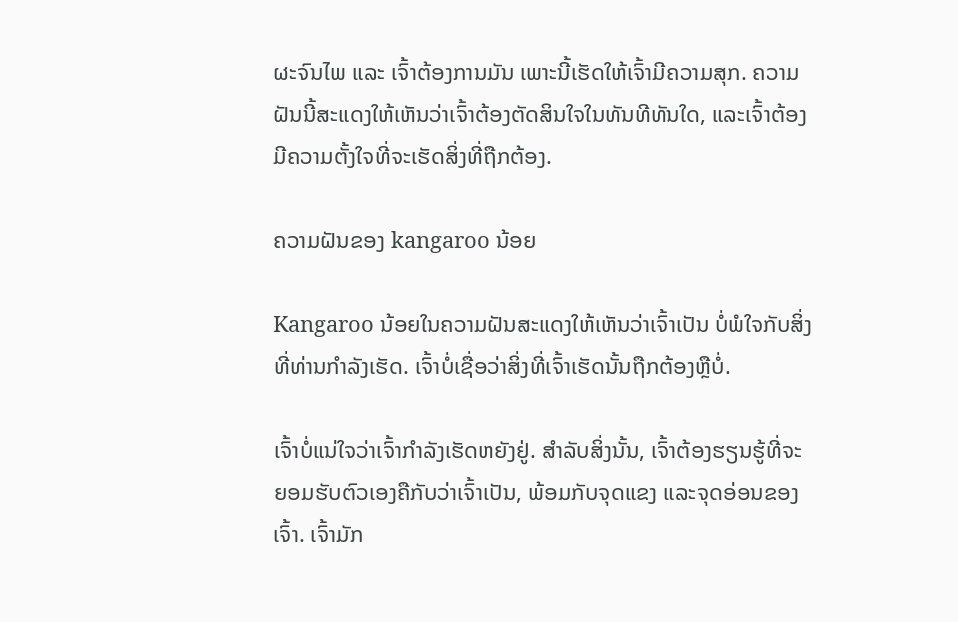ຜະຈົນໄພ ແລະ ເຈົ້າຕ້ອງການມັນ ເພາະນີ້ເຮັດໃຫ້ເຈົ້າມີຄວາມສຸກ. ຄວາມຝັນນີ້ສະແດງໃຫ້ເຫັນວ່າເຈົ້າຕ້ອງຕັດສິນໃຈໃນທັນທີທັນໃດ, ແລະເຈົ້າຕ້ອງມີຄວາມຕັ້ງໃຈທີ່ຈະເຮັດສິ່ງທີ່ຖືກຕ້ອງ.

ຄວາມຝັນຂອງ kangaroo ນ້ອຍ

Kangaroo ນ້ອຍໃນຄວາມຝັນສະແດງໃຫ້ເຫັນວ່າເຈົ້າເປັນ ບໍ່ພໍໃຈກັບສິ່ງທີ່ທ່ານກໍາລັງເຮັດ. ເຈົ້າບໍ່ເຊື່ອວ່າສິ່ງທີ່ເຈົ້າເຮັດນັ້ນຖືກຕ້ອງຫຼືບໍ່.

ເຈົ້າບໍ່ແນ່ໃຈວ່າເຈົ້າກຳລັງເຮັດຫຍັງຢູ່. ສໍາລັບສິ່ງນັ້ນ, ເຈົ້າຕ້ອງຮຽນຮູ້ທີ່ຈະຍອມຮັບຕົວເອງຄືກັບວ່າເຈົ້າເປັນ, ພ້ອມກັບຈຸດແຂງ ແລະຈຸດອ່ອນຂອງເຈົ້າ. ເຈົ້າມັກ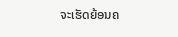ຈະເຮັດຍ້ອນຄ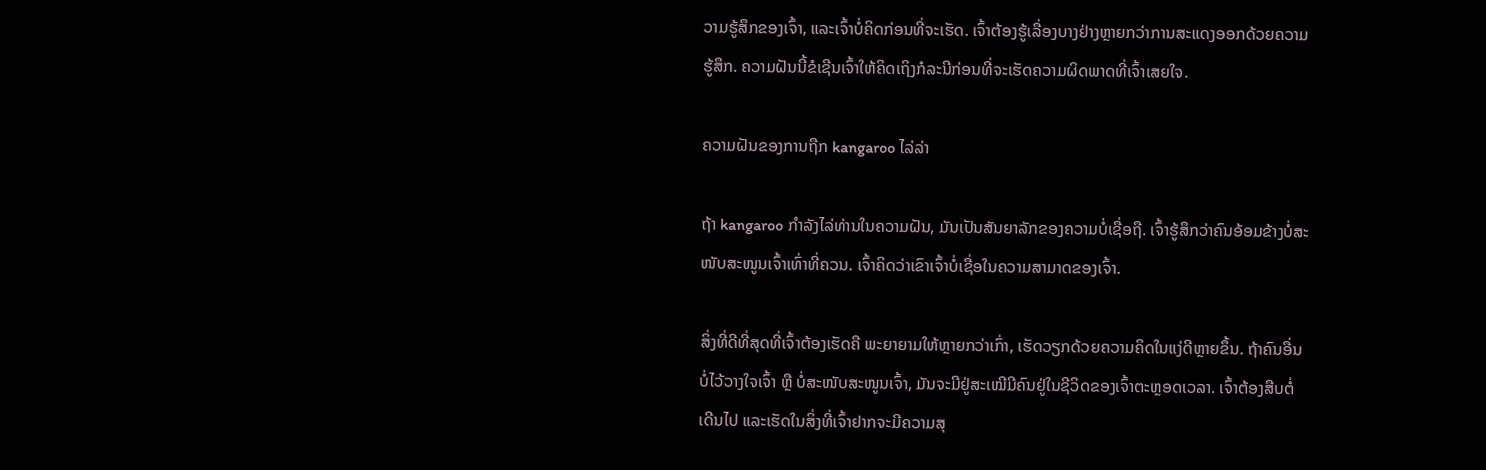ວາມຮູ້ສຶກຂອງເຈົ້າ, ແລະເຈົ້າບໍ່ຄິດກ່ອນທີ່ຈະເຮັດ. ເຈົ້າຕ້ອງຮູ້ເລື່ອງບາງຢ່າງຫຼາຍກວ່າການສະແດງອອກດ້ວຍຄວາມຮູ້ສຶກ. ຄວາມຝັນນີ້ຂໍເຊີນເຈົ້າໃຫ້ຄິດເຖິງກໍລະນີກ່ອນທີ່ຈະເຮັດຄວາມຜິດພາດທີ່ເຈົ້າເສຍໃຈ.

ຄວາມຝັນຂອງການຖືກ kangaroo ໄລ່ລ່າ

ຖ້າ kangaroo ກໍາລັງໄລ່ທ່ານໃນຄວາມຝັນ, ມັນເປັນສັນຍາລັກຂອງຄວາມບໍ່ເຊື່ອຖື. ເຈົ້າຮູ້ສຶກວ່າຄົນອ້ອມຂ້າງບໍ່ສະໜັບສະໜູນເຈົ້າເທົ່າທີ່ຄວນ. ເຈົ້າຄິດວ່າເຂົາເຈົ້າບໍ່ເຊື່ອໃນຄວາມສາມາດຂອງເຈົ້າ.

ສິ່ງທີ່ດີທີ່ສຸດທີ່ເຈົ້າຕ້ອງເຮັດຄື ພະຍາຍາມໃຫ້ຫຼາຍກວ່າເກົ່າ, ເຮັດວຽກດ້ວຍຄວາມຄິດໃນແງ່ດີຫຼາຍຂຶ້ນ. ຖ້າຄົນອື່ນບໍ່ໄວ້ວາງໃຈເຈົ້າ ຫຼື ບໍ່ສະໜັບສະໜູນເຈົ້າ, ມັນຈະມີຢູ່ສະເໝີມີຄົນຢູ່ໃນຊີວິດຂອງເຈົ້າຕະຫຼອດເວລາ. ເຈົ້າຕ້ອງສືບຕໍ່ເດີນໄປ ແລະເຮັດໃນສິ່ງທີ່ເຈົ້າຢາກຈະມີຄວາມສຸ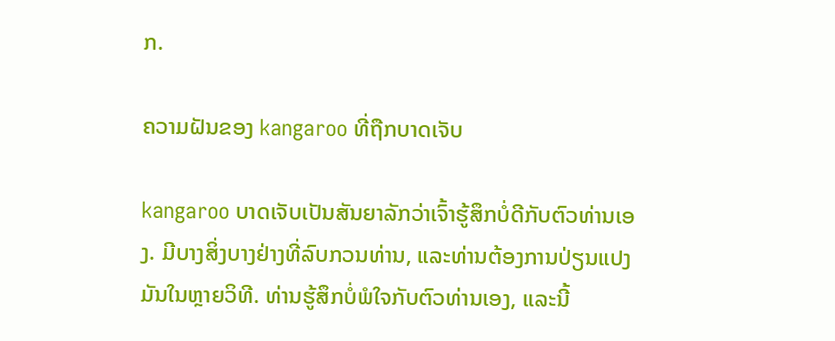ກ.

ຄວາມຝັນຂອງ kangaroo ທີ່ຖືກບາດເຈັບ

kangaroo ບາດເຈັບເປັນສັນຍາລັກວ່າເຈົ້າຮູ້ສຶກບໍ່ດີກັບຕົວທ່ານເອງ. ມີບາງສິ່ງບາງຢ່າງທີ່ລົບກວນທ່ານ, ແລະທ່ານຕ້ອງການປ່ຽນແປງມັນໃນຫຼາຍວິທີ. ທ່ານຮູ້ສຶກບໍ່ພໍໃຈກັບຕົວທ່ານເອງ, ແລະນີ້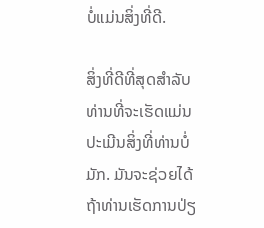ບໍ່ແມ່ນສິ່ງທີ່ດີ.

ສິ່ງທີ່ດີທີ່ສຸດສໍາລັບທ່ານທີ່ຈະເຮັດແມ່ນປະເມີນສິ່ງທີ່ທ່ານບໍ່ມັກ. ມັນຈະຊ່ວຍໄດ້ຖ້າທ່ານເຮັດການປ່ຽ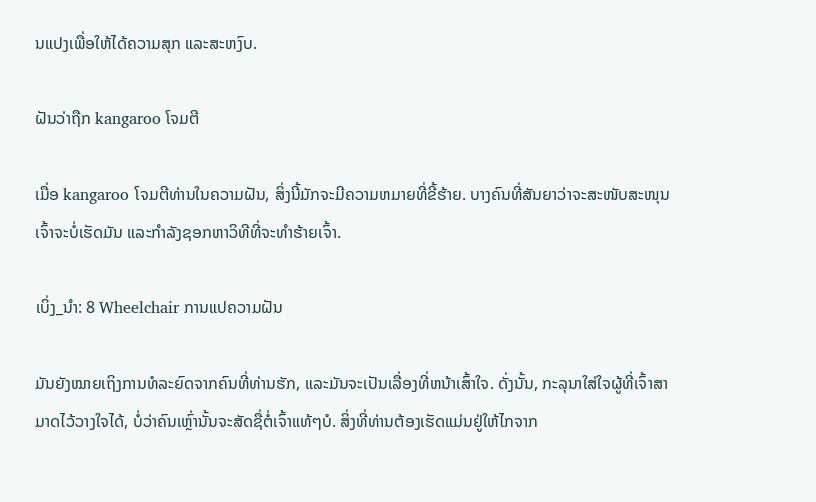ນແປງເພື່ອໃຫ້ໄດ້ຄວາມສຸກ ແລະສະຫງົບ.

ຝັນວ່າຖືກ kangaroo ໂຈມຕີ

ເມື່ອ kangaroo ໂຈມຕີທ່ານໃນຄວາມຝັນ, ສິ່ງນີ້ມັກຈະມີຄວາມຫມາຍທີ່ຂີ້ຮ້າຍ. ບາງຄົນທີ່ສັນຍາວ່າຈະສະໜັບສະໜຸນເຈົ້າຈະບໍ່ເຮັດມັນ ແລະກຳລັງຊອກຫາວິທີທີ່ຈະທຳຮ້າຍເຈົ້າ.

ເບິ່ງ_ນຳ: 8 Wheelchair ການແປຄວາມຝັນ

ມັນຍັງໝາຍເຖິງການທໍລະຍົດຈາກຄົນທີ່ທ່ານຮັກ, ແລະມັນຈະເປັນເລື່ອງທີ່ຫນ້າເສົ້າໃຈ. ດັ່ງນັ້ນ, ກະລຸນາໃສ່ໃຈຜູ້ທີ່ເຈົ້າສາມາດໄວ້ວາງໃຈໄດ້, ບໍ່ວ່າຄົນເຫຼົ່ານັ້ນຈະສັດຊື່ຕໍ່ເຈົ້າແທ້ໆບໍ. ສິ່ງທີ່ທ່ານຕ້ອງເຮັດແມ່ນຢູ່ໃຫ້ໄກຈາກ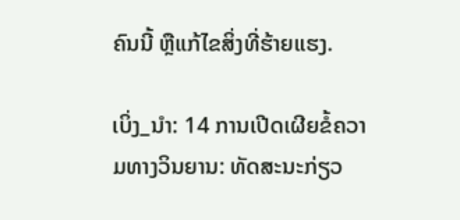ຄົນນີ້ ຫຼືແກ້ໄຂສິ່ງທີ່ຮ້າຍແຮງ.

ເບິ່ງ_ນຳ: 14 ການເປີດເຜີຍຂໍ້ຄວາມທາງວິນຍານ: ທັດສະນະກ່ຽວ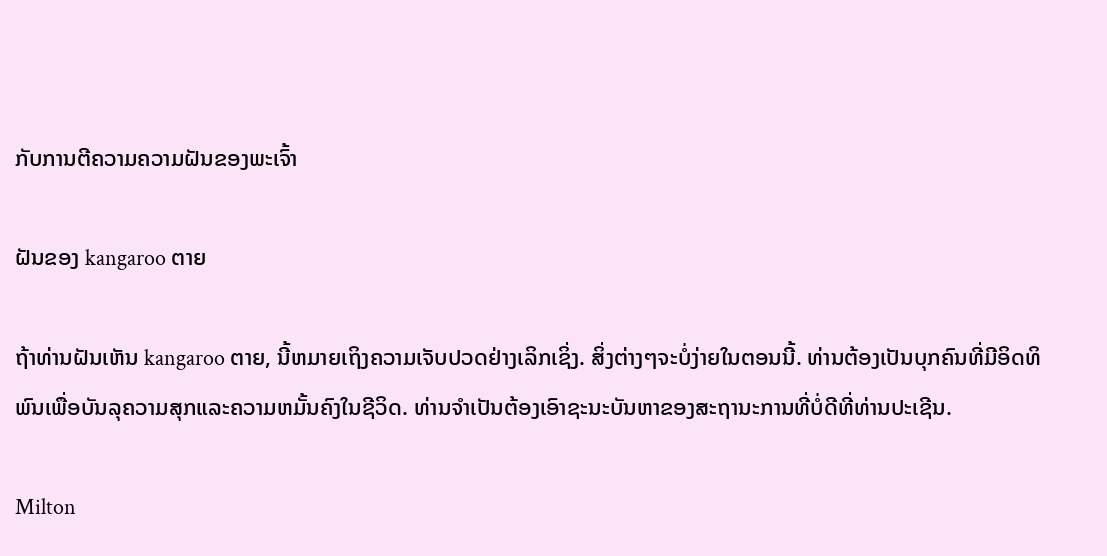ກັບການຕີຄວາມຄວາມຝັນຂອງພະເຈົ້າ

ຝັນຂອງ kangaroo ຕາຍ

ຖ້າທ່ານຝັນເຫັນ kangaroo ຕາຍ, ນີ້ຫມາຍເຖິງຄວາມເຈັບປວດຢ່າງເລິກເຊິ່ງ. ສິ່ງຕ່າງໆຈະບໍ່ງ່າຍໃນຕອນນີ້. ທ່ານຕ້ອງເປັນບຸກຄົນທີ່ມີອິດທິພົນເພື່ອບັນລຸຄວາມສຸກແລະຄວາມຫມັ້ນຄົງໃນຊີວິດ. ທ່ານຈໍາເປັນຕ້ອງເອົາຊະນະບັນຫາຂອງສະຖານະການທີ່ບໍ່ດີທີ່ທ່ານປະເຊີນ.

Milton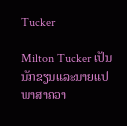Tucker

Milton Tucker ເປັນນັກຂຽນແລະນາຍແປພາສາຄວາ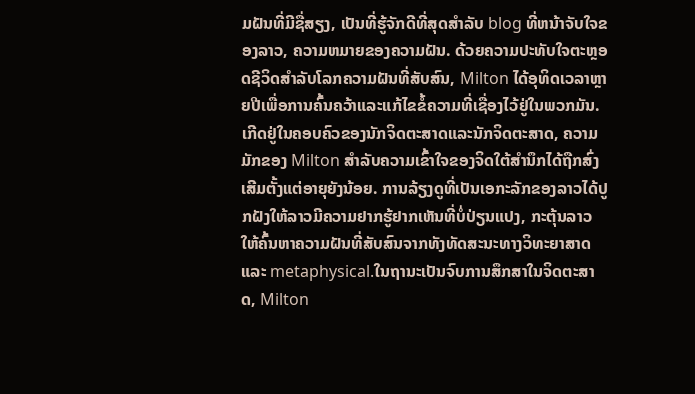ມຝັນທີ່ມີຊື່ສຽງ, ເປັນທີ່ຮູ້ຈັກດີທີ່ສຸດສໍາລັບ blog ທີ່ຫນ້າຈັບໃຈຂອງລາວ, ຄວາມຫມາຍຂອງຄວາມຝັນ. ດ້ວຍຄວາມປະທັບໃຈຕະຫຼອດຊີວິດສໍາລັບໂລກຄວາມຝັນທີ່ສັບສົນ, Milton ໄດ້ອຸທິດເວລາຫຼາຍປີເພື່ອການຄົ້ນຄວ້າແລະແກ້ໄຂຂໍ້ຄວາມທີ່ເຊື່ອງໄວ້ຢູ່ໃນພວກມັນ.ເກີດຢູ່ໃນຄອບຄົວຂອງນັກຈິດຕະສາດແລະນັກຈິດຕະສາດ, ຄວາມມັກຂອງ Milton ສໍາລັບຄວາມເຂົ້າໃຈຂອງຈິດໃຕ້ສໍານຶກໄດ້ຖືກສົ່ງເສີມຕັ້ງແຕ່ອາຍຸຍັງນ້ອຍ. ການລ້ຽງດູທີ່ເປັນເອກະລັກຂອງລາວໄດ້ປູກຝັງໃຫ້ລາວມີຄວາມຢາກຮູ້ຢາກເຫັນທີ່ບໍ່ປ່ຽນແປງ, ກະຕຸ້ນລາວໃຫ້ຄົ້ນຫາຄວາມຝັນທີ່ສັບສົນຈາກທັງທັດສະນະທາງວິທະຍາສາດແລະ metaphysical.ໃນຖານະເປັນຈົບການສຶກສາໃນຈິດຕະສາດ, Milton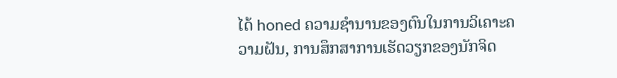ໄດ້ honed ຄວາມຊໍານານຂອງຕົນໃນການວິເຄາະຄວາມຝັນ, ການສຶກສາການເຮັດວຽກຂອງນັກຈິດ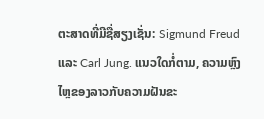ຕະສາດທີ່ມີຊື່ສຽງເຊັ່ນ: Sigmund Freud ແລະ Carl Jung. ແນວໃດກໍ່ຕາມ, ຄວາມຫຼົງໄຫຼຂອງລາວກັບຄວາມຝັນຂະ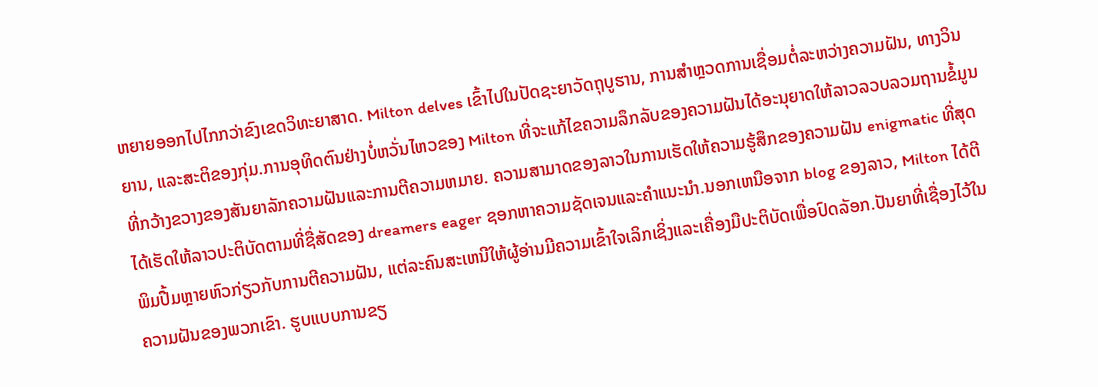ຫຍາຍອອກໄປໄກກວ່າຂົງເຂດວິທະຍາສາດ. Milton delves ເຂົ້າໄປໃນປັດຊະຍາວັດຖຸບູຮານ, ການສໍາຫຼວດການເຊື່ອມຕໍ່ລະຫວ່າງຄວາມຝັນ, ທາງວິນຍານ, ແລະສະຕິຂອງກຸ່ມ.ການອຸທິດຕົນຢ່າງບໍ່ຫວັ່ນໄຫວຂອງ Milton ທີ່ຈະແກ້ໄຂຄວາມລຶກລັບຂອງຄວາມຝັນໄດ້ອະນຸຍາດໃຫ້ລາວລວບລວມຖານຂໍ້ມູນທີ່ກວ້າງຂວາງຂອງສັນຍາລັກຄວາມຝັນແລະການຕີຄວາມຫມາຍ. ຄວາມສາມາດຂອງລາວໃນການເຮັດໃຫ້ຄວາມຮູ້ສຶກຂອງຄວາມຝັນ enigmatic ທີ່ສຸດໄດ້ເຮັດໃຫ້ລາວປະຕິບັດຕາມທີ່ຊື່ສັດຂອງ dreamers eager ຊອກຫາຄວາມຊັດເຈນແລະຄໍາແນະນໍາ.ນອກເຫນືອຈາກ blog ຂອງລາວ, Milton ໄດ້ຕີພິມປື້ມຫຼາຍຫົວກ່ຽວກັບການຕີຄວາມຝັນ, ແຕ່ລະຄົນສະເຫນີໃຫ້ຜູ້ອ່ານມີຄວາມເຂົ້າໃຈເລິກເຊິ່ງແລະເຄື່ອງມືປະຕິບັດເພື່ອປົດລັອກ.ປັນຍາທີ່ເຊື່ອງໄວ້ໃນຄວາມຝັນຂອງພວກເຂົາ. ຮູບແບບການຂຽ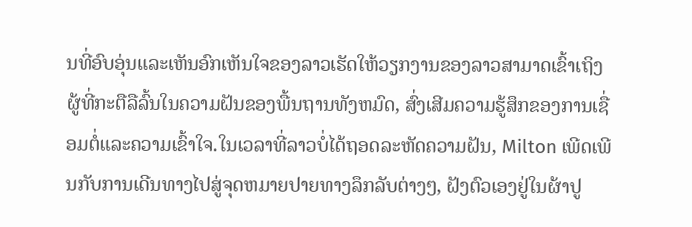ນທີ່ອົບອຸ່ນແລະເຫັນອົກເຫັນໃຈຂອງລາວເຮັດໃຫ້ວຽກງານຂອງລາວສາມາດເຂົ້າເຖິງຜູ້ທີ່ກະຕືລືລົ້ນໃນຄວາມຝັນຂອງພື້ນຖານທັງຫມົດ, ສົ່ງເສີມຄວາມຮູ້ສຶກຂອງການເຊື່ອມຕໍ່ແລະຄວາມເຂົ້າໃຈ.ໃນເວລາທີ່ລາວບໍ່ໄດ້ຖອດລະຫັດຄວາມຝັນ, Milton ເພີດເພີນກັບການເດີນທາງໄປສູ່ຈຸດຫມາຍປາຍທາງລຶກລັບຕ່າງໆ, ຝັງຕົວເອງຢູ່ໃນຜ້າປູ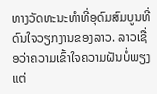ທາງວັດທະນະທໍາທີ່ອຸດົມສົມບູນທີ່ດົນໃຈວຽກງານຂອງລາວ. ລາວເຊື່ອວ່າຄວາມເຂົ້າໃຈຄວາມຝັນບໍ່ພຽງແຕ່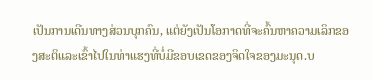ເປັນການເດີນທາງສ່ວນບຸກຄົນ, ແຕ່ຍັງເປັນໂອກາດທີ່ຈະຄົ້ນຫາຄວາມເລິກຂອງສະຕິແລະເຂົ້າໄປໃນທ່າແຮງທີ່ບໍ່ມີຂອບເຂດຂອງຈິດໃຈຂອງມະນຸດ.ບ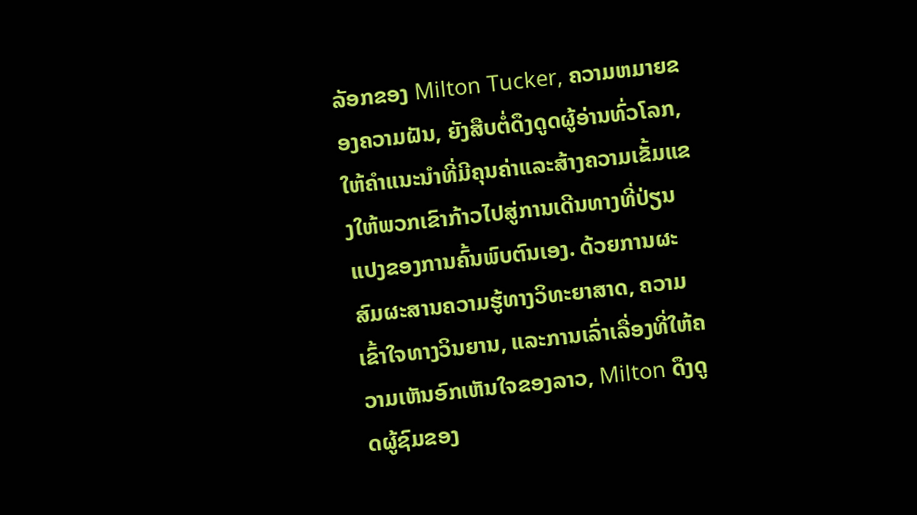ລັອກຂອງ Milton Tucker, ຄວາມຫມາຍຂອງຄວາມຝັນ, ຍັງສືບຕໍ່ດຶງດູດຜູ້ອ່ານທົ່ວໂລກ, ໃຫ້ຄໍາແນະນໍາທີ່ມີຄຸນຄ່າແລະສ້າງຄວາມເຂັ້ມແຂງໃຫ້ພວກເຂົາກ້າວໄປສູ່ການເດີນທາງທີ່ປ່ຽນແປງຂອງການຄົ້ນພົບຕົນເອງ. ດ້ວຍການຜະສົມຜະສານຄວາມຮູ້ທາງວິທະຍາສາດ, ຄວາມເຂົ້າໃຈທາງວິນຍານ, ແລະການເລົ່າເລື່ອງທີ່ໃຫ້ຄວາມເຫັນອົກເຫັນໃຈຂອງລາວ, Milton ດຶງດູດຜູ້ຊົມຂອງ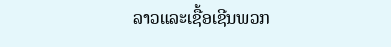ລາວແລະເຊື້ອເຊີນພວກ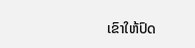ເຂົາໃຫ້ປົດ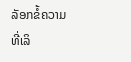ລັອກຂໍ້ຄວາມທີ່ເລິ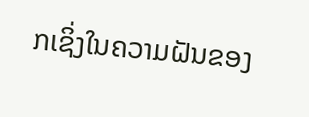ກເຊິ່ງໃນຄວາມຝັນຂອງ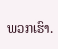ພວກເຮົາ.